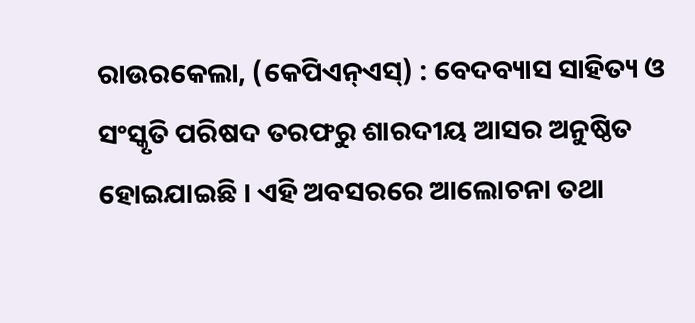ରାଉରକେଲା, (କେପିଏନ୍ଏସ୍) : ବେଦବ୍ୟାସ ସାହିତ୍ୟ ଓ ସଂସ୍କୃତି ପରିଷଦ ତରଫରୁ ଶାରଦୀୟ ଆସର ଅନୁଷ୍ଠିତ ହୋଇଯାଇଛି । ଏହି ଅବସରରେ ଆଲୋଚନା ତଥା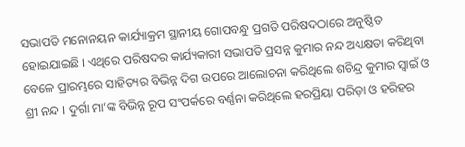ସଭାପତି ମନୋନୟନ କାର୍ଯ୍ୟାକ୍ରମ ସ୍ଥାନୀୟ ଗୋପବନ୍ଧୁ ପ୍ରଗତି ପରିଷଦଠାରେ ଅନୁଷ୍ଠିତ ହୋଇଯାଇଛି । ଏଥିରେ ପରିଷଦର କାର୍ଯ୍ୟକାରୀ ସଭାପତି ପ୍ରସନ୍ନ କୁମାର ନନ୍ଦ ଅଧ୍ୟକ୍ଷତା କରିଥିବା ବେଳେ ପ୍ରାରମ୍ଭରେ ସାହିତ୍ୟର ବିଭିନ୍ନ ଦିଗ ଉପରେ ଆଲୋଚନା କରିଥିଲେ ଶଚିନ୍ଦ୍ର କୁମାର ସ୍ୱାଇଁ ଓ ଶ୍ରୀ ନନ୍ଦ । ଦୁର୍ଗା ମା’ଙ୍କ ବିଭିନ୍ନ ରୂପ ସଂପର୍କରେ ବର୍ଣ୍ଣନା କରିଥିଲେ ହରପ୍ରିୟା ପରିଡ଼ା ଓ ହରିହର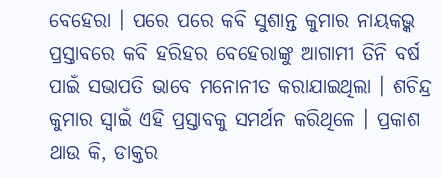ବେହେରା । ପରେ ପରେ କବି ସୁଶାନ୍ତ କୁମାର ନାୟକଭ୍କ ପ୍ରସ୍ତାବରେ କବି ହରିହର ବେହେରାଙ୍କୁ ଆଗାମୀ ତିନି ବର୍ଷ ପାଇଁ ସଭାପତି ଭାବେ ମନୋନୀତ କରାଯାଇଥିଲା । ଶଚିନ୍ଦ୍ର କୁମାର ସ୍ୱାଇଁ ଏହି ପ୍ରସ୍ତାବକୁ ସମର୍ଥନ କରିଥିଳେ । ପ୍ରକାଶ ଥାଉ କି, ଡାକ୍ତର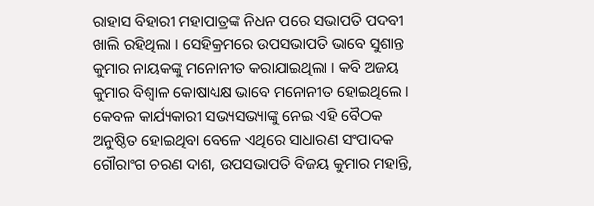ରାହାସ ବିହାରୀ ମହାପାତ୍ରଙ୍କ ନିଧନ ପରେ ସଭାପତି ପଦବୀ ଖାଲି ରହିଥିଲା । ସେହିକ୍ରମରେ ଉପସଭାପତି ଭାବେ ସୁଶାନ୍ତ କୁମାର ନାୟକଙ୍କୁ ମନୋନୀତ କରାଯାଇଥିଲା । କବି ଅଜୟ କୁମାର ବିଶ୍ୱାଳ କୋଷାଧ୍ୟକ୍ଷ ଭାବେ ମନୋନୀତ ହୋଇଥିଲେ । କେବଳ କାର୍ଯ୍ୟକାରୀ ସଭ୍ୟସଭ୍ୟାଙ୍କୁ ନେଇ ଏହି ବୈଠକ ଅନୁଷ୍ଠିତ ହୋଇଥିବା ବେଳେ ଏଥିରେ ସାଧାରଣ ସଂପାଦକ ଗୌରାଂଗ ଚରଣ ଦାଶ, ଉପସଭାପତି ବିଜୟ କୁମାର ମହାନ୍ତି,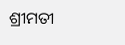ଶ୍ରୀମତୀ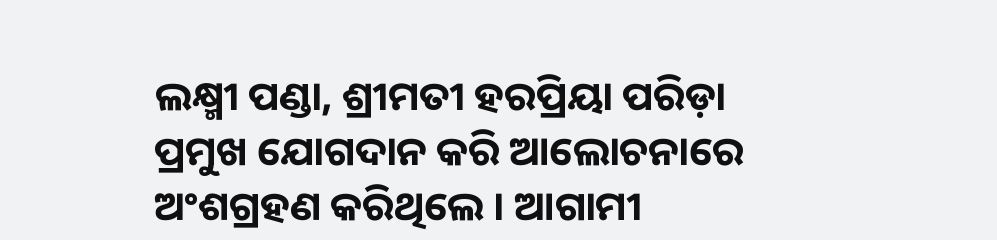ଲକ୍ଷ୍ମୀ ପଣ୍ଡା, ଶ୍ରୀମତୀ ହରପ୍ରିୟା ପରିଡ଼ା ପ୍ରମୁଖ ଯୋଗଦାନ କରି ଆଲୋଚନାରେ ଅଂଶଗ୍ରହଣ କରିଥିଲେ । ଆଗାମୀ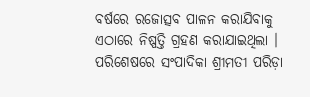ବର୍ଷରେ ରଜୋତ୍ସବ ପାଳନ କରାଯିବାକୁ ଏଠାରେ ନିଷ୍ପତ୍ତି ଗ୍ରହଣ କରାଯାଇଥିଲା । ପରିଶେଷରେ ସଂପାଦିକା ଶ୍ରୀମତୀ ପରିଡ଼ା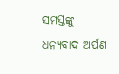ସମସ୍ତଙ୍କୁ ଧନ୍ୟବାଦ ଅର୍ପଣ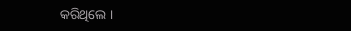କରିଥିଲେ ।